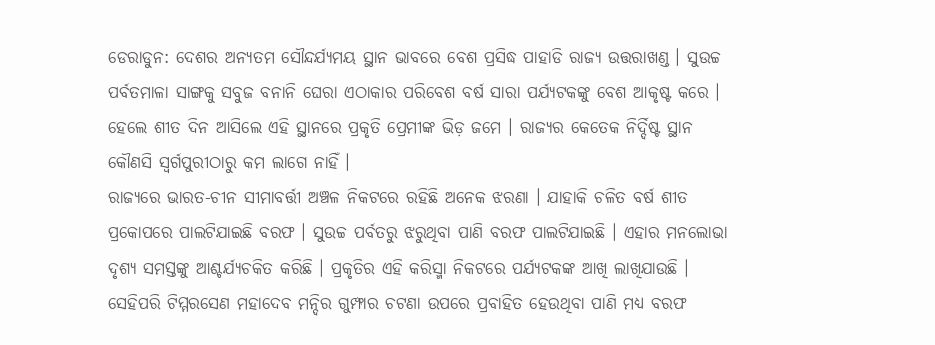ଡେରାଡୁନ: ଦେଶର ଅନ୍ୟତମ ସୌନ୍ଦର୍ଯ୍ୟମୟ ସ୍ଥାନ ଭାବରେ ବେଶ ପ୍ରସିଦ୍ଧ ପାହାଡି ରାଜ୍ୟ ଉତ୍ତରାଖଣ୍ଡ । ସୁଉଚ୍ଚ ପର୍ବତମାଳା ସାଙ୍ଗକୁ ସବୁଜ ବନାନି ଘେରା ଏଠାକାର ପରିବେଶ ବର୍ଷ ସାରା ପର୍ଯ୍ୟଟକଙ୍କୁ ବେଶ ଆକୃଷ୍ଟ କରେ । ହେଲେ ଶୀତ ଦିନ ଆସିଲେ ଏହି ସ୍ଥାନରେ ପ୍ରକୃତି ପ୍ରେମୀଙ୍କ ଭିଡ଼ ଜମେ । ରାଜ୍ୟର କେତେକ ନିର୍ଦ୍ଦିଷ୍ଟ ସ୍ଥାନ କୌଣସି ସ୍ୱର୍ଗପୁରୀଠାରୁ କମ ଲାଗେ ନାହିଁ ।
ରାଜ୍ୟରେ ଭାରତ-ଚୀନ ସୀମାବର୍ତ୍ତୀ ଅଞ୍ଚଳ ନିକଟରେ ରହିଛି ଅନେକ ଝରଣା । ଯାହାକି ଚଳିତ ବର୍ଷ ଶୀତ ପ୍ରକୋପରେ ପାଲଟିଯାଇଛି ବରଫ । ସୁଉଚ୍ଚ ପର୍ବତରୁ ଝରୁଥିବା ପାଣି ବରଫ ପାଲଟିଯାଇଛି । ଏହାର ମନଲୋଭା ଦୃଶ୍ୟ ସମସ୍ତଙ୍କୁ ଆଶ୍ଚର୍ଯ୍ୟଚକିତ କରିଛି । ପ୍ରକୃତିର ଏହି କରିସ୍ମା ନିକଟରେ ପର୍ଯ୍ୟଟକଙ୍କ ଆଖି ଲାଖିଯାଉଛି । ସେହିପରି ଟିମ୍ମରସେଣ ମହାଦେବ ମନ୍ଦିର ଗୁମ୍ଫାର ଚଟଣା ଉପରେ ପ୍ରବାହିତ ହେଉଥିବା ପାଣି ମଧ୍ୟ ବରଫ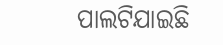ପାଲଟିଯାଇଛି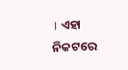। ଏହା ନିକଟରେ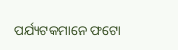ପର୍ଯ୍ୟଟକମାନେ ଫଟୋ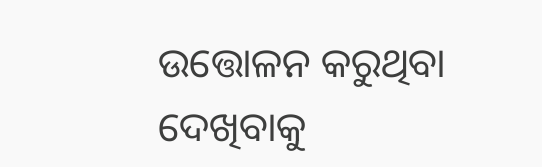ଉତ୍ତୋଳନ କରୁଥିବା ଦେଖିବାକୁ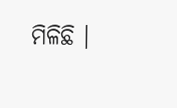ମିଳିଛି ।